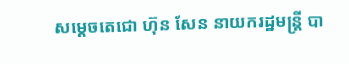សម្តេចតេជោ ហ៊ុន សែន នាយករដ្ឋមន្រ្តី បា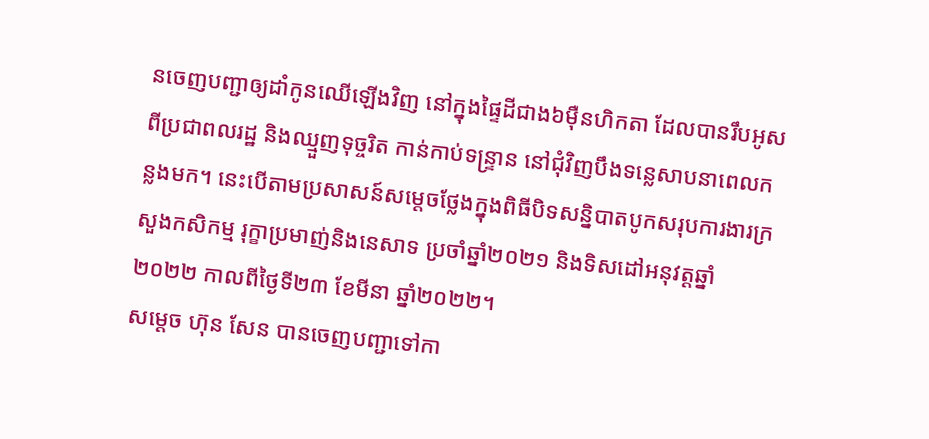នចេញបញ្ជាឲ្យដាំកូនឈើឡើងវិញ នៅក្នុងផ្ទៃដីជាង៦ម៉ឺនហិកតា ដែលបានរឹបអូសពីប្រជាពលរដ្ឋ និងឈ្មួញទុច្ចរិត កាន់កាប់ទន្ទ្រាន នៅជុំវិញបឹងទន្លេសាបនាពេលកន្លងមក។ នេះបើតាមប្រសាសន៍សម្តេចថ្លែងក្នុងពិធីបិទសន្និបាតបូកសរុបការងារក្រសួងកសិកម្ម រុក្ខាប្រមាញ់និងនេសាទ ប្រចាំឆ្នាំ២០២១ និងទិសដៅអនុវត្តឆ្នាំ២០២២ កាលពីថ្ងៃទី២៣ ខែមីនា ឆ្នាំ២០២២។
សម្តេច ហ៊ុន សែន បានចេញបញ្ជាទៅកា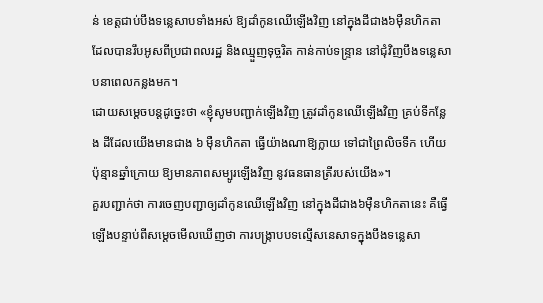ន់ ខេត្តជាប់បឹងទន្លេសាបទាំងអស់ ឱ្យដាំកូនឈើឡើងវិញ នៅក្នុងដីជាង៦ម៉ឺនហិកតា ដែលបានរឹបអូសពីប្រជាពលរដ្ឋ និងឈ្មួញទុច្ចរិត កាន់កាប់ទន្ទ្រាន នៅជុំវិញបឹងទន្លេសាបនាពេលកន្លងមក។
ដោយសម្តេចបន្តដូច្នេះថា «ខ្ញុំសូមបញ្ជាក់ឡើងវិញ ត្រូវដាំកូនឈើឡើងវិញ គ្រប់ទីកន្លែង ដីដែលយើងមានជាង ៦ ម៉ឺនហិកតា ធ្វើយ៉ាងណាឱ្យក្លាយ ទៅជាព្រៃលិចទឹក ហើយប៉ុន្មានឆ្នាំក្រោយ ឱ្យមានភាពសម្បូរឡើងវិញ នូវធនធានត្រីរបស់យើង»។
គួរបញ្ជាក់ថា ការចេញបញ្ជាឲ្យដាំកូនឈើឡើងវិញ នៅក្នុងដីជាង៦ម៉ឺនហិកតានេះ គឺធ្វើឡើងបន្ទាប់ពីសម្តេចមើលឃើញថា ការបង្ក្រាបបទល្មើសនេសាទក្នុងបឹងទន្លេសា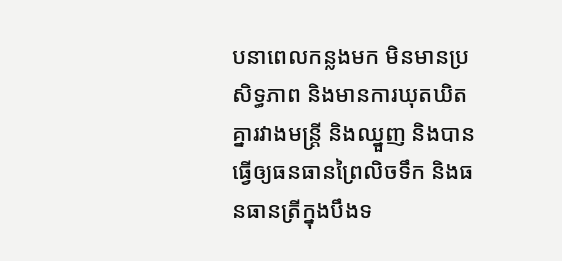បនាពេលកន្លងមក មិនមានប្រសិទ្ធភាព និងមានការឃុតឃិត គ្នារវាងមន្ត្រី និងឈ្នួញ និងបានធ្វើឲ្យធនធានព្រៃលិចទឹក និងធនធានត្រីក្នុងបឹងទ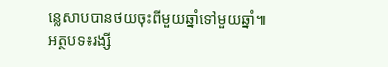ន្លេសាបបានថយចុះពីមួយឆ្នាំទៅមួយឆ្នាំ៕
អត្ថបទ៖រង្សី